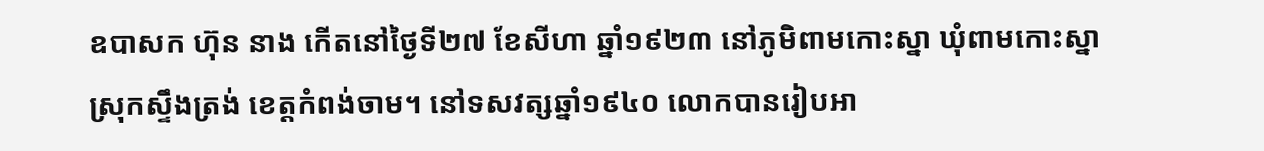ឧបាសក ហ៊ុន នាង កើតនៅថ្ងៃទី២៧ ខែសីហា ឆ្នាំ១៩២៣ នៅភូមិពាមកោះស្នា ឃុំពាមកោះស្នា ស្រុកស្ទឹងត្រង់ ខេត្តកំពង់ចាម។ នៅទសវត្សឆ្នាំ១៩៤០ លោកបានរៀបអា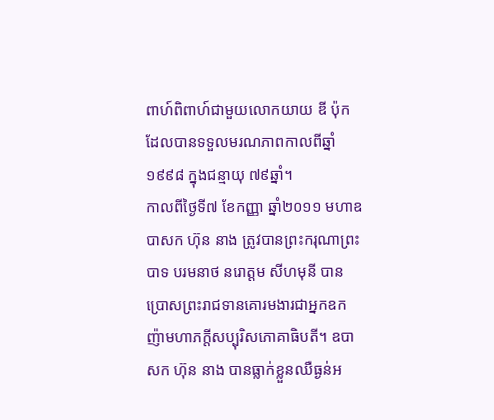ពាហ៍ពិពាហ៍ជាមួយលោកយាយ ឌី ប៉ុក ដែលបានទទួលមរណភាពកាលពីឆ្នាំ១៩៩៨ ក្នុងជន្មាយុ ៧៩ឆ្នាំ។
កាលពីថ្ងៃទី៧ ខែកញ្ញា ឆ្នាំ២០១១ មហាឧបាសក ហ៊ុន នាង ត្រូវបានព្រះករុណាព្រះបាទ បរមនាថ នរោត្តម សីហមុនី បានប្រោសព្រះរាជទានគោរមងារជាអ្នកឧកញ៉ាមហាភក្តីសប្បុរិសភោគាធិបតី។ ឧបាសក ហ៊ុន នាង បានធ្លាក់ខ្លួនឈឺធ្ងន់អ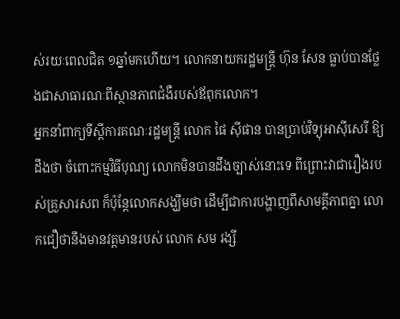ស់រយៈពេលជិត ១ឆ្នាំមកហើយ។ លោកនាយករដ្ឋមន្ត្រី ហ៊ុន សែន ធ្លាប់បានថ្លែងជាសាធារណៈពីស្ថានភាពជំងឺរបស់ឪពុកលោក។
អ្នកនាំពាក្យទីស្ដីការគណៈរដ្ឋមន្ត្រី លោក ផៃ ស៊ីផាន បានប្រាប់វិទ្យុអាស៊ីសេរី ឱ្យដឹងថា ចំពោះកម្មវិធីបុណ្យ លោកមិនបានដឹងច្បាស់នោះទេ ពីព្រោះវាជារឿងរបស់គ្រួសារសព ក៏ប៉ុន្តែលោកសង្ឃឹមថា ដើម្បីជាការបង្ហាញពីសាមគ្គីភាពគ្នា លោកជឿថានឹងមានវត្តមានរបស់ លោក សម រង្សី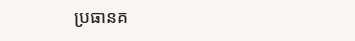ប្រធានគ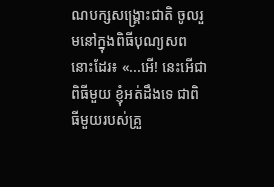ណបក្សសង្គ្រោះជាតិ ចូលរួមនៅក្នុងពិធីបុណ្យសពនោះដែរ៖ «...អើ! នេះអើជាពិធីមួយ ខ្ញុំអត់ដឹងទេ ជាពិធីមួយរបស់គ្រួ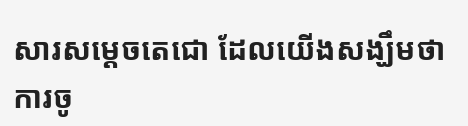សារសម្ដេចតេជោ ដែលយើងសង្ឃឹមថា ការចូ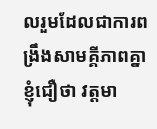លរួមដែលជាការពង្រឹងសាមគ្គីភាពគ្នា ខ្ញុំជឿថា វត្តមា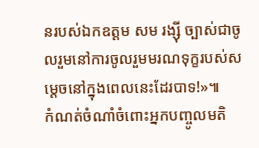នរបស់ឯកឧត្តម សម រង្ស៊ី ច្បាស់ជាចូលរួមនៅការចូលរួមមរណទុក្ខរបស់សម្ដេចនៅក្នុងពេលនេះដែរបាទ!»៕
កំណត់ចំណាំចំពោះអ្នកបញ្ចូលមតិ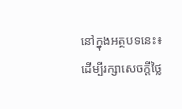នៅក្នុងអត្ថបទនេះ៖
ដើម្បីរក្សាសេចក្ដីថ្លៃ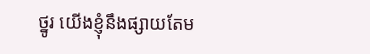ថ្នូរ យើងខ្ញុំនឹងផ្សាយតែម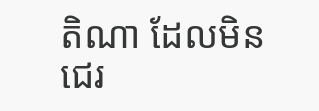តិណា ដែលមិនជេរ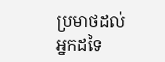ប្រមាថដល់អ្នកដទៃ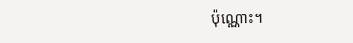ប៉ុណ្ណោះ។